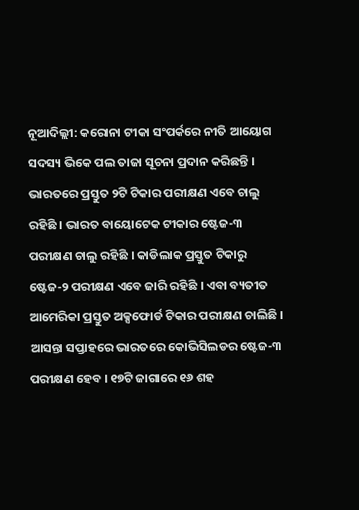ନୂଆଦିଲ୍ଲୀ: କରୋନା ଟୀକା ସଂପର୍କରେ ନୀତି ଆୟୋଗ ସଦସ୍ୟ ଭିକେ ପଲ ତାଜା ସୂଚନା ପ୍ରଦାନ କରିଛନ୍ତି । ଭାରତରେ ପ୍ରସ୍ତୁତ ୨ଟି ଟିକାର ପରୀକ୍ଷଣ ଏବେ ଚାଲୁ ରହିଛି । ଭାରତ ବାୟୋଟେକ ଟୀକାର ଷ୍ଟେଜ-୩ ପରୀକ୍ଷଣ ଚାଲୁ ରହିଛି । କାଡିଲାକ ପ୍ରସ୍ତୁତ ଟିକାରୁ ଷ୍ଟେଜ-୨ ପରୀକ୍ଷଣ ଏବେ ଜାରି ରହିଛି । ଏବା ବ୍ୟତୀତ ଆମେରିକା ପ୍ରସ୍ତୁତ ଅକ୍ସଫୋର୍ଡ ଟିକାର ପରୀକ୍ଷଣ ଚାଲିଛି । ଆସନ୍ତା ସପ୍ତାହରେ ଭାରତରେ କୋଭିସିଲଡର ଷ୍ଟେଜ-୩ ପରୀକ୍ଷଣ ହେବ । ୧୭ଟି ଜାଗାରେ ୧୬ ଶହ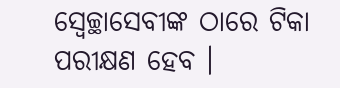ସ୍ୱେଚ୍ଛାସେବୀଙ୍କ ଠାରେ ଟିକା ପରୀକ୍ଷଣ ହେବ ।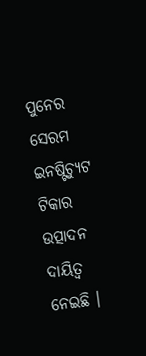ପୁନେର ସେରମ ଇନଷ୍ଟିଚ୍ୟୁଟ ଟିକାର ଉତ୍ପାଦନ ଦାୟିତ୍ୱ ନେଇଛି ।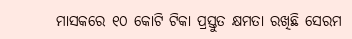ମାସକରେ ୧୦ କୋଟି ଟିକା ପ୍ରସ୍ତୁତ କ୍ଷମତା ରଖିଛି ସେରମ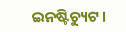ଇନଷ୍ଟିଚ୍ୟୁଟ ।